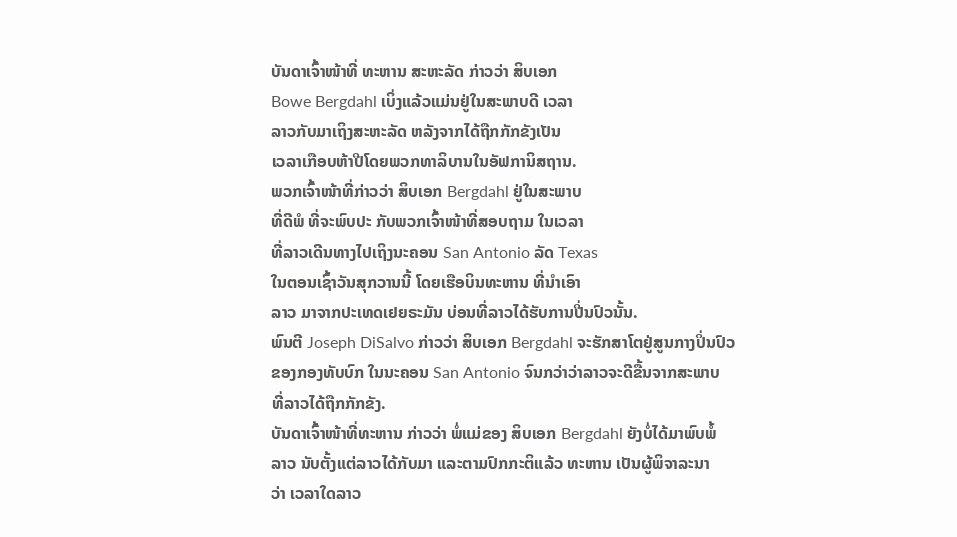ບັນດາເຈົ້າໜ້າທີ່ ທະຫານ ສະຫະລັດ ກ່າວວ່າ ສິບເອກ
Bowe Bergdahl ເບິ່ງແລ້ວແມ່ນຢູ່ໃນສະພາບດີ ເວລາ
ລາວກັບມາເຖິງສະຫະລັດ ຫລັງຈາກໄດ້ຖືກກັກຂັງເປັນ
ເວລາເກືອບຫ້າປີໂດຍພວກທາລິບານໃນອັຟການິສຖານ.
ພວກເຈົ້າໜ້າທີ່ກ່າວວ່າ ສິບເອກ Bergdahl ຢູ່ໃນສະພາບ
ທີ່ດີພໍ ທີ່ຈະພົບປະ ກັບພວກເຈົ້າໜ້າທີ່ສອບຖາມ ໃນເວລາ
ທີ່ລາວເດີນທາງໄປເຖິງນະຄອນ San Antonio ລັດ Texas
ໃນຕອນເຊົ້າວັນສຸກວານນີ້ ໂດຍເຮືອບິນທະຫານ ທີ່ນຳເອົາ
ລາວ ມາຈາກປະເທດເຢຍຣະມັນ ບ່ອນທີ່ລາວໄດ້ຮັບການປີ່ນປົວນັ້ນ.
ພົນຕີ Joseph DiSalvo ກ່າວວ່າ ສິບເອກ Bergdahl ຈະຮັກສາໂຕຢູ່ສູນກາງປິ່ນປົວ
ຂອງກອງທັບບົກ ໃນນະຄອນ San Antonio ຈົນກວ່າວ່າລາວຈະດີຂື້ນຈາກສະພາບ
ທີ່ລາວໄດ້ຖືກກັກຂັງ.
ບັນດາເຈົ້າໜ້າທີ່ທະຫານ ກ່າວວ່າ ພໍ່ແມ່ຂອງ ສິບເອກ Bergdahl ຍັງບໍ່ໄດ້ມາພົບພໍ້
ລາວ ນັບຕັ້ງແຕ່ລາວໄດ້ກັບມາ ແລະຕາມປົກກະຕິແລ້ວ ທະຫານ ເປັນຜູ້ພິຈາລະນາ
ວ່າ ເວລາໃດລາວ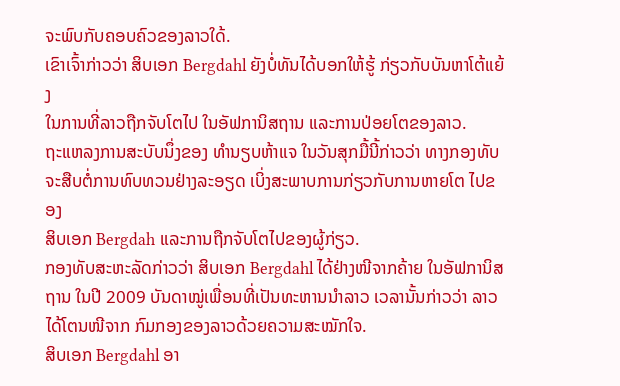ຈະພົບກັບຄອບຄົວຂອງລາວໃດ້.
ເຂົາເຈົ້າກ່າວວ່າ ສິບເອກ Bergdahl ຍັງບໍ່ທັນໄດ້ບອກໃຫ້ຮູ້ ກ່ຽວກັບບັນຫາໂຕ້ແຍ້ງ
ໃນການທີ່ລາວຖືກຈັບໂຕໄປ ໃນອັຟການິສຖານ ແລະການປ່ອຍໂຕຂອງລາວ.
ຖະແຫລງການສະບັບນຶ່ງຂອງ ທຳນຽບຫ້າແຈ ໃນວັນສຸກມື້ນີ້ກ່າວວ່າ ທາງກອງທັບ
ຈະສືບຕໍ່ການທົບທວນຢ່າງລະອຽດ ເບິ່ງສະພາບການກ່ຽວກັບການຫາຍໂຕ ໄປຂອງ
ສິບເອກ Bergdah ແລະການຖືກຈັບໂຕໄປຂອງຜູ້ກ່ຽວ.
ກອງທັບສະຫະລັດກ່າວວ່າ ສິບເອກ Bergdahl ໄດ້ຢ່າງໜີຈາກຄ້າຍ ໃນອັຟການິສ
ຖານ ໃນປີ 2009 ບັນດາໝູ່ເພື່ອນທີ່ເປັນທະຫານນຳລາວ ເວລານັ້ນກ່າວວ່າ ລາວ
ໄດ້ໂຕນໜີຈາກ ກົມກອງຂອງລາວດ້ວຍຄວາມສະໝັກໃຈ.
ສິບເອກ Bergdahl ອາ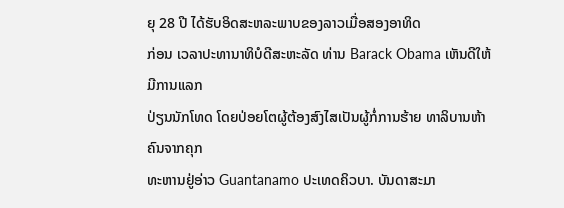ຍຸ 28 ປີ ໄດ້ຮັບອິດສະຫລະພາບຂອງລາວເມື່ອສອງອາທິດ
ກ່ອນ ເວລາປະທານາທິບໍດີສະຫະລັດ ທ່ານ Barack Obama ເຫັນດີໃຫ້ມີການແລກ
ປ່ຽນນັກໂທດ ໂດຍປ່ອຍໂຕຜູ້ຕ້ອງສົງໄສເປັນຜູ້ກໍ່ການຮ້າຍ ທາລິບານຫ້າຄົນຈາກຄຸກ
ທະຫານຢູ່ອ່າວ Guantanamo ປະເທດຄິວບາ. ບັນດາສະມາ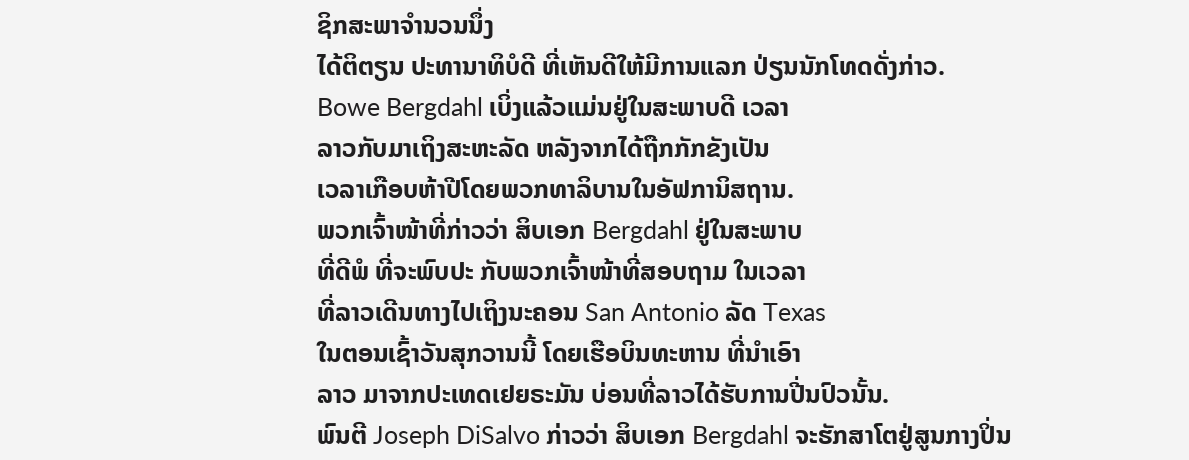ຊິກສະພາຈຳນວນນຶ່ງ
ໄດ້ຕິຕຽນ ປະທານາທິບໍດີ ທີ່ເຫັນດີໃຫ້ມີການແລກ ປ່ຽນນັກໂທດດັ່ງກ່າວ.
Bowe Bergdahl ເບິ່ງແລ້ວແມ່ນຢູ່ໃນສະພາບດີ ເວລາ
ລາວກັບມາເຖິງສະຫະລັດ ຫລັງຈາກໄດ້ຖືກກັກຂັງເປັນ
ເວລາເກືອບຫ້າປີໂດຍພວກທາລິບານໃນອັຟການິສຖານ.
ພວກເຈົ້າໜ້າທີ່ກ່າວວ່າ ສິບເອກ Bergdahl ຢູ່ໃນສະພາບ
ທີ່ດີພໍ ທີ່ຈະພົບປະ ກັບພວກເຈົ້າໜ້າທີ່ສອບຖາມ ໃນເວລາ
ທີ່ລາວເດີນທາງໄປເຖິງນະຄອນ San Antonio ລັດ Texas
ໃນຕອນເຊົ້າວັນສຸກວານນີ້ ໂດຍເຮືອບິນທະຫານ ທີ່ນຳເອົາ
ລາວ ມາຈາກປະເທດເຢຍຣະມັນ ບ່ອນທີ່ລາວໄດ້ຮັບການປີ່ນປົວນັ້ນ.
ພົນຕີ Joseph DiSalvo ກ່າວວ່າ ສິບເອກ Bergdahl ຈະຮັກສາໂຕຢູ່ສູນກາງປິ່ນ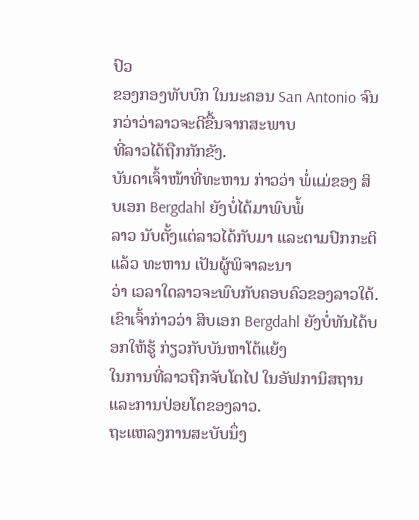ປົວ
ຂອງກອງທັບບົກ ໃນນະຄອນ San Antonio ຈົນກວ່າວ່າລາວຈະດີຂື້ນຈາກສະພາບ
ທີ່ລາວໄດ້ຖືກກັກຂັງ.
ບັນດາເຈົ້າໜ້າທີ່ທະຫານ ກ່າວວ່າ ພໍ່ແມ່ຂອງ ສິບເອກ Bergdahl ຍັງບໍ່ໄດ້ມາພົບພໍ້
ລາວ ນັບຕັ້ງແຕ່ລາວໄດ້ກັບມາ ແລະຕາມປົກກະຕິແລ້ວ ທະຫານ ເປັນຜູ້ພິຈາລະນາ
ວ່າ ເວລາໃດລາວຈະພົບກັບຄອບຄົວຂອງລາວໃດ້.
ເຂົາເຈົ້າກ່າວວ່າ ສິບເອກ Bergdahl ຍັງບໍ່ທັນໄດ້ບອກໃຫ້ຮູ້ ກ່ຽວກັບບັນຫາໂຕ້ແຍ້ງ
ໃນການທີ່ລາວຖືກຈັບໂຕໄປ ໃນອັຟການິສຖານ ແລະການປ່ອຍໂຕຂອງລາວ.
ຖະແຫລງການສະບັບນຶ່ງ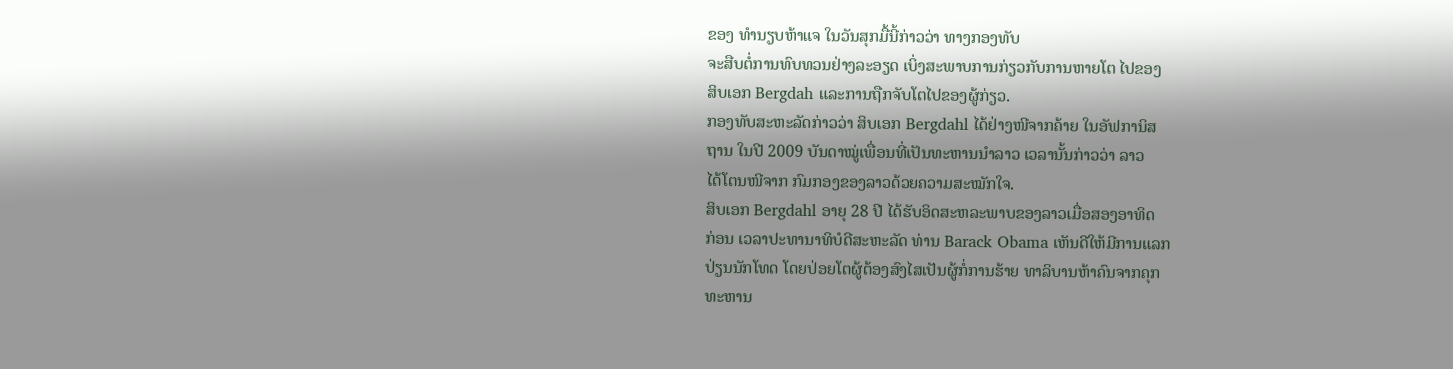ຂອງ ທຳນຽບຫ້າແຈ ໃນວັນສຸກມື້ນີ້ກ່າວວ່າ ທາງກອງທັບ
ຈະສືບຕໍ່ການທົບທວນຢ່າງລະອຽດ ເບິ່ງສະພາບການກ່ຽວກັບການຫາຍໂຕ ໄປຂອງ
ສິບເອກ Bergdah ແລະການຖືກຈັບໂຕໄປຂອງຜູ້ກ່ຽວ.
ກອງທັບສະຫະລັດກ່າວວ່າ ສິບເອກ Bergdahl ໄດ້ຢ່າງໜີຈາກຄ້າຍ ໃນອັຟການິສ
ຖານ ໃນປີ 2009 ບັນດາໝູ່ເພື່ອນທີ່ເປັນທະຫານນຳລາວ ເວລານັ້ນກ່າວວ່າ ລາວ
ໄດ້ໂຕນໜີຈາກ ກົມກອງຂອງລາວດ້ວຍຄວາມສະໝັກໃຈ.
ສິບເອກ Bergdahl ອາຍຸ 28 ປີ ໄດ້ຮັບອິດສະຫລະພາບຂອງລາວເມື່ອສອງອາທິດ
ກ່ອນ ເວລາປະທານາທິບໍດີສະຫະລັດ ທ່ານ Barack Obama ເຫັນດີໃຫ້ມີການແລກ
ປ່ຽນນັກໂທດ ໂດຍປ່ອຍໂຕຜູ້ຕ້ອງສົງໄສເປັນຜູ້ກໍ່ການຮ້າຍ ທາລິບານຫ້າຄົນຈາກຄຸກ
ທະຫານ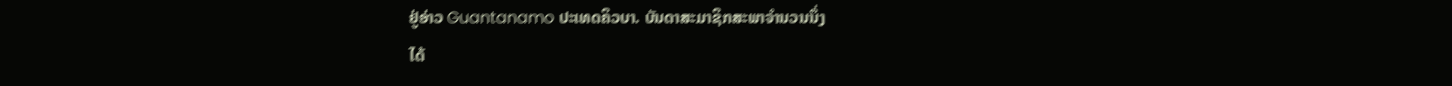ຢູ່ອ່າວ Guantanamo ປະເທດຄິວບາ. ບັນດາສະມາຊິກສະພາຈຳນວນນຶ່ງ
ໄດ້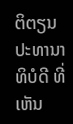ຕິຕຽນ ປະທານາທິບໍດີ ທີ່ເຫັນ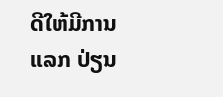ດີໃຫ້ມີການແລກ ປ່ຽນ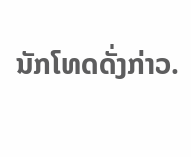ນັກໂທດດັ່ງກ່າວ.